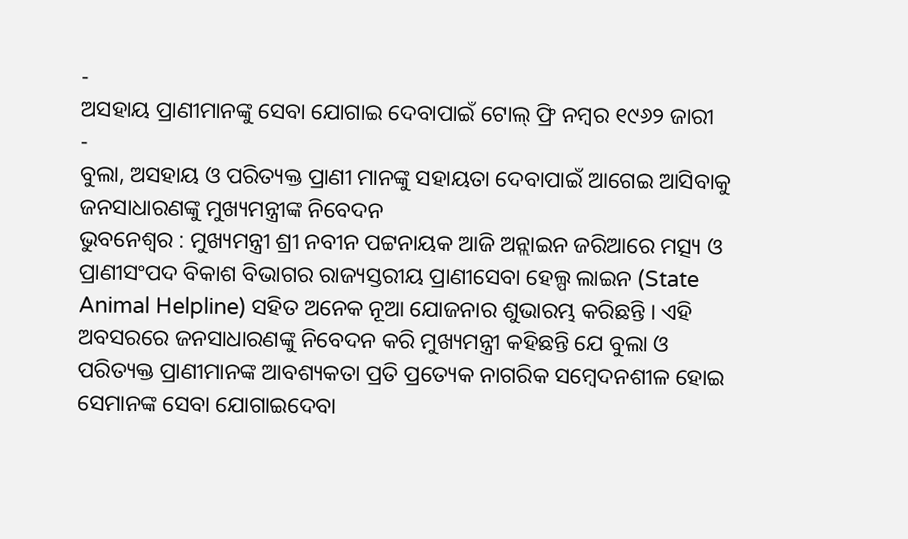-
ଅସହାୟ ପ୍ରାଣୀମାନଙ୍କୁ ସେବା ଯୋଗାଇ ଦେବାପାଇଁ ଟୋଲ୍ ଫ୍ରି ନମ୍ବର ୧୯୬୨ ଜାରୀ
-
ବୁଲା, ଅସହାୟ ଓ ପରିତ୍ୟକ୍ତ ପ୍ରାଣୀ ମାନଙ୍କୁ ସହାୟତା ଦେବାପାଇଁ ଆଗେଇ ଆସିବାକୁ ଜନସାଧାରଣଙ୍କୁ ମୁଖ୍ୟମନ୍ତ୍ରୀଙ୍କ ନିବେଦନ
ଭୁବନେଶ୍ୱର : ମୁଖ୍ୟମନ୍ତ୍ରୀ ଶ୍ରୀ ନବୀନ ପଟ୍ଟନାୟକ ଆଜି ଅନ୍ଲାଇନ ଜରିଆରେ ମତ୍ସ୍ୟ ଓ ପ୍ରାଣୀସଂପଦ ବିକାଶ ବିଭାଗର ରାଜ୍ୟସ୍ତରୀୟ ପ୍ରାଣୀସେବା ହେଲ୍ପ ଲାଇନ (State Animal Helpline) ସହିତ ଅନେକ ନୂଆ ଯୋଜନାର ଶୁଭାରମ୍ଭ କରିଛନ୍ତି । ଏହି ଅବସରରେ ଜନସାଧାରଣଙ୍କୁ ନିବେଦନ କରି ମୁଖ୍ୟମନ୍ତ୍ରୀ କହିଛନ୍ତି ଯେ ବୁଲା ଓ ପରିତ୍ୟକ୍ତ ପ୍ରାଣୀମାନଙ୍କ ଆବଶ୍ୟକତା ପ୍ରତି ପ୍ରତ୍ୟେକ ନାଗରିକ ସମ୍ବେଦନଶୀଳ ହୋଇ ସେମାନଙ୍କ ସେବା ଯୋଗାଇଦେବା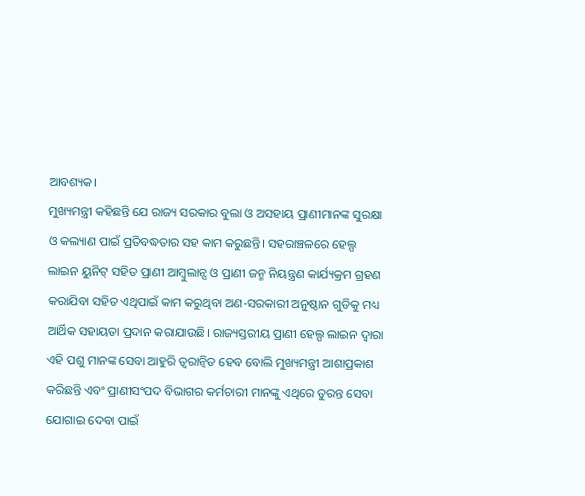ଆବଶ୍ୟକ।
ମୁଖ୍ୟମନ୍ତ୍ରୀ କହିଛନ୍ତି ଯେ ରାଜ୍ୟ ସରକାର ବୁଲା ଓ ଅସହାୟ ପ୍ରାଣୀମାନଙ୍କ ସୁରକ୍ଷା ଓ କଲ୍ୟାଣ ପାଇଁ ପ୍ରତିବଦ୍ଧତାର ସହ କାମ କରୁଛନ୍ତି। ସହରାଞ୍ଚଳରେ ହେଲ୍ପ ଲାଇନ ୟୁନିଟ୍ ସହିତ ପ୍ରାଣୀ ଆମ୍ବୁଲାନ୍ସ ଓ ପ୍ରାଣୀ ଜନ୍ମ ନିୟନ୍ତ୍ରଣ କାର୍ଯ୍ୟକ୍ରମ ଗ୍ରହଣ କରାଯିବା ସହିତ ଏଥିପାଇଁ କାମ କରୁଥିବା ଅଣ-ସରକାରୀ ଅନୁଷ୍ଠାନ ଗୁଡିକୁ ମଧ୍ୟ ଆର୍ଥିକ ସହାୟତା ପ୍ରଦାନ କରାଯାଉଛି। ରାଜ୍ୟସ୍ତରୀୟ ପ୍ରାଣୀ ହେଲ୍ପ ଲାଇନ ଦ୍ବାରା ଏହି ପଶୁ ମାନଙ୍କ ସେବା ଆହୁରି ତ୍ବରାନ୍ବିତ ହେବ ବୋଲି ମୁଖ୍ୟମନ୍ତ୍ରୀ ଆଶାପ୍ରକାଶ କରିଛନ୍ତି ଏବଂ ପ୍ରାଣୀସଂପଦ ବିଭାଗର କର୍ମଚାରୀ ମାନଙ୍କୁ ଏଥିରେ ତୁରନ୍ତ ସେବା ଯୋଗାଇ ଦେବା ପାଇଁ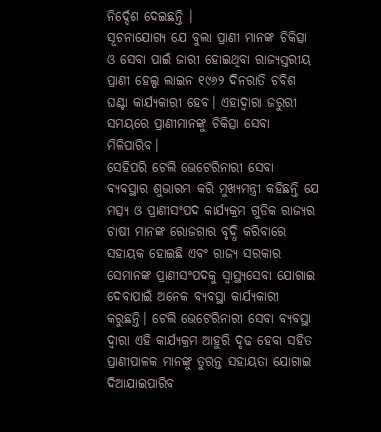ନିର୍ଦ୍ଦେଶ ଦେଇଛନ୍ତି ।
ସୂଚନାଯୋଗ୍ୟ ଯେ ବୁଲା ପ୍ରାଣୀ ମାନଙ୍କ ଚିକିତ୍ସା ଓ ସେବା ପାଇଁ ଜାରୀ ହୋଇଥିବା ରାଜ୍ୟସ୍ତରୀୟ ପ୍ରାଣୀ ହେଲ୍ପ ଲାଇନ ୧୯୬୨ ଦିନରାତି ଚବିଶ ଘଣ୍ଟା କାର୍ଯ୍ୟକାରୀ ହେବ। ଏହାଦ୍ବାରା ଜରୁରୀ ସମୟରେ ପ୍ରାଣୀମାନଙ୍କୁ ଚିକିତ୍ସା ସେବା ମିଳିପାରିବ।
ସେହିପରି ଟେଲି ଭେଟେରିନାରୀ ସେବା ବ୍ୟବସ୍ଥାର ଶୁଭାରମ୍ଭ କରି ମୁଖ୍ୟମନ୍ତ୍ରୀ କହିଛନ୍ତି ଯେ ମତ୍ସ୍ୟ ଓ ପ୍ରାଣୀସଂପଦ କାର୍ଯ୍ୟକ୍ରମ ଗୁଡିକ ରାଜ୍ୟର ଚାଷୀ ମାନଙ୍କ ରୋଜଗାର ବୃଦ୍ଧି କରିବାରେ ସହାୟକ ହୋଇଛି ଏବଂ ରାଜ୍ୟ ସରକାର ସେମାନଙ୍କ ପ୍ରାଣୀସଂପଦକୁ ସ୍ବାସ୍ଥ୍ୟସେବା ଯୋଗାଇ ଦେବାପାଇଁ ଅନେକ ବ୍ୟବସ୍ଥା କାର୍ଯ୍ୟକାରୀ କରୁଛନ୍ତି। ଟେଲି ଭେଟେରିନାରୀ ସେବା ବ୍ୟବସ୍ଥା ଦ୍ବାରା ଏହି କାର୍ଯ୍ୟକ୍ରମ ଆହୁରି ଦୃଢ ହେବା ସହିତ ପ୍ରାଣୀପାଳକ ମାନଙ୍କୁ ତୁରନ୍ତ ସହାୟତା ଯୋଗାଇ ଦିଆଯାଇପାରିବ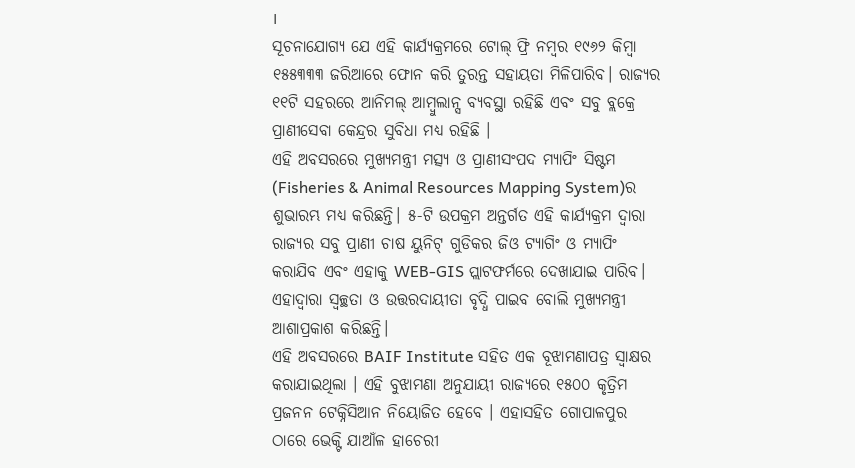।
ସୂଚନାଯୋଗ୍ୟ ଯେ ଏହି କାର୍ଯ୍ୟକ୍ରମରେ ଟୋଲ୍ ଫ୍ରି ନମ୍ବର ୧୯୬୨ କିମ୍ବା ୧୫୫୩୩୩ ଜରିଆରେ ଫୋନ କରି ତୁରନ୍ତ ସହାୟତା ମିଳିପାରିବ। ରାଜ୍ୟର ୧୧ଟି ସହରରେ ଆନିମଲ୍ ଆମ୍ବୁଲାନ୍ସ ବ୍ୟବସ୍ଥା ରହିଛି ଏବଂ ସବୁ ବ୍ଲକ୍ରେ ପ୍ରାଣୀସେବା କେନ୍ଦ୍ରର ସୁବିଧା ମଧ୍ୟ ରହିଛି ।
ଏହି ଅବସରରେ ମୁଖ୍ୟମନ୍ତ୍ରୀ ମତ୍ସ୍ୟ ଓ ପ୍ରାଣୀସଂପଦ ମ୍ୟାପିଂ ସିଷ୍ଟମ (Fisheries & Animal Resources Mapping System)ର ଶୁଭାରମ୍ଭ ମଧ୍ୟ କରିଛନ୍ତି। ୫-ଟି ଉପକ୍ରମ ଅନ୍ତର୍ଗତ ଏହି କାର୍ଯ୍ୟକ୍ରମ ଦ୍ବାରା ରାଜ୍ୟର ସବୁ ପ୍ରାଣୀ ଚାଷ ୟୁନିଟ୍ ଗୁଡିକର ଜିଓ ଟ୍ୟାଗିଂ ଓ ମ୍ୟାପିଂ କରାଯିବ ଏବଂ ଏହାକୁ WEB-GIS ପ୍ଲାଟଫର୍ମରେ ଦେଖାଯାଇ ପାରିବ। ଏହାଦ୍ବାରା ସ୍ବଚ୍ଛତା ଓ ଉତ୍ତରଦାୟୀତା ବୃଦ୍ଧି ପାଇବ ବୋଲି ମୁଖ୍ୟମନ୍ତ୍ରୀ ଆଶାପ୍ରକାଶ କରିଛନ୍ତି।
ଏହି ଅବସରରେ BAIF Institute ସହିତ ଏକ ବୂଝାମଣାପତ୍ର ସ୍ବାକ୍ଷର କରାଯାଇଥିଲା । ଏହି ବୁଝାମଣା ଅନୁଯାୟୀ ରାଜ୍ୟରେ ୧୫୦୦ କୃତ୍ରିମ ପ୍ରଜନନ ଟେକ୍ନିସିଆନ ନିୟୋଜିତ ହେବେ । ଏହାସହିତ ଗୋପାଳପୁର ଠାରେ ଭେକ୍ଟି ଯାଆଁଳ ହାଚେରୀ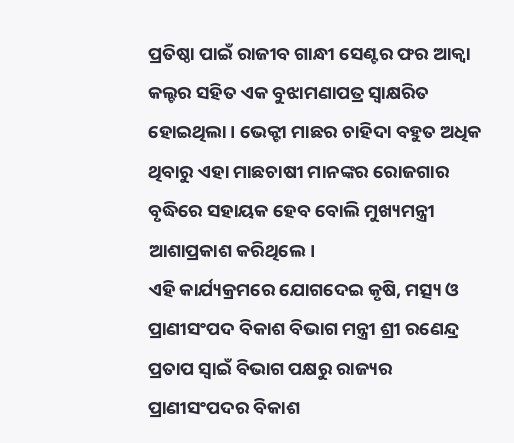ପ୍ରତିଷ୍ଠା ପାଇଁ ରାଜୀବ ଗାନ୍ଧୀ ସେଣ୍ଟର ଫର ଆକ୍ବା କଲ୍ଚର ସହିତ ଏକ ବୁଝାମଣାପତ୍ର ସ୍ବାକ୍ଷରିତ ହୋଇଥିଲା । ଭେକ୍ଟୀ ମାଛର ଚାହିଦା ବହୁତ ଅଧିକ ଥିବାରୁ ଏହା ମାଛଚାଷୀ ମାନଙ୍କର ରୋଜଗାର ବୃଦ୍ଧିରେ ସହାୟକ ହେବ ବୋଲି ମୁଖ୍ୟମନ୍ତ୍ରୀ ଆଶାପ୍ରକାଶ କରିଥିଲେ।
ଏହି କାର୍ଯ୍ୟକ୍ରମରେ ଯୋଗଦେଇ କୃଷି, ମତ୍ସ୍ୟ ଓ ପ୍ରାଣୀସଂପଦ ବିକାଶ ବିଭାଗ ମନ୍ତ୍ରୀ ଶ୍ରୀ ରଣେନ୍ଦ୍ର ପ୍ରତାପ ସ୍ବାଇଁ ବିଭାଗ ପକ୍ଷରୁ ରାଜ୍ୟର ପ୍ରାଣୀସଂପଦର ବିକାଶ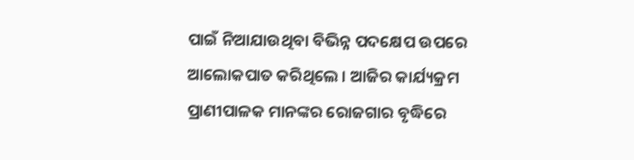ପାଇଁ ନିଆଯାଉଥିବା ବିଭିନ୍ନ ପଦକ୍ଷେପ ଉପରେ ଆଲୋକପାତ କରିଥିଲେ । ଆଜିର କାର୍ଯ୍ୟକ୍ରମ ପ୍ରାଣୀପାଳକ ମାନଙ୍କର ରୋଜଗାର ବୃଦ୍ଧିରେ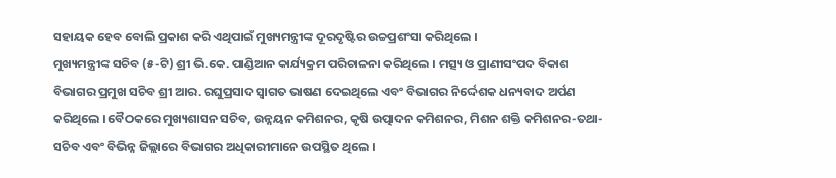ସହାୟକ ହେବ ବୋଲି ପ୍ରକାଶ କରି ଏଥିପାଇଁ ମୁଖ୍ୟମନ୍ତ୍ରୀଙ୍କ ଦୂରଦୃଷ୍ଟିର ଉଚ୍ଚପ୍ରଶଂସା କରିଥିଲେ ।
ମୁଖ୍ୟମନ୍ତ୍ରୀଙ୍କ ସଚିବ (୫-ଟି) ଶ୍ରୀ ଭି.କେ. ପାଣ୍ଡିଆନ କାର୍ଯ୍ୟକ୍ରମ ପରିଚାଳନା କରିଥିଲେ । ମତ୍ସ୍ୟ ଓ ପ୍ରାଣୀସଂପଦ ବିକାଶ ବିଭାଗର ପ୍ରମୁଖ ସଚିବ ଶ୍ରୀ ଆର. ରଘୁପ୍ରସାଦ ସ୍ବାଗତ ଭାଷଣ ଦେଇଥିଲେ ଏବଂ ବିଭାଗର ନିର୍ଦ୍ଦେଶକ ଧନ୍ୟବାଦ ଅର୍ପଣ କରିଥିଲେ । ବୈଠକରେ ମୁଖ୍ୟଶାସନ ସଚିବ, ଉନ୍ନୟନ କମିଶନର, କୃଷି ଉତ୍ପାଦନ କମିଶନର, ମିଶନ ଶକ୍ତି କମିଶନର-ତଥା-ସଚିବ ଏବଂ ବିଭିନ୍ନ ଜିଲ୍ଲାରେ ବିଭାଗର ଅଧିକାରୀମାନେ ଉପସ୍ଥିତ ଥିଲେ ।